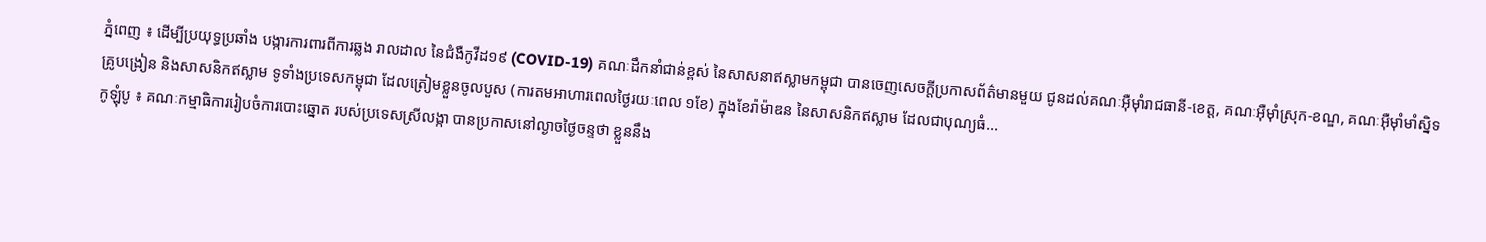ភ្នំពេញ ៖ ដើម្បីប្រយុទ្ធប្រឆាំង បង្ការការពារពីការឆ្លង រាលដាល នៃជំងឺកូវីដ១៩ (COVID-19) គណៈដឹកនាំជាន់ខ្ពស់ នៃសាសនាឥស្លាមកម្ពុជា បានចេញសេចក្ដីប្រកាសព័ត៌មានមួយ ជូនដល់គណៈអ៊ឺម៉ាំរាជធានី-ខេត្ត, គណៈអ៊ឺម៉ាំស្រុក-ខណ្ឌ, គណៈអ៊ឺម៉ាំមាំស្និទ គ្រូបង្រៀន និងសាសនិកឥស្លាម ទូទាំងប្រទេសកម្ពុជា ដែលត្រៀមខ្លួនចូលបួស (ការតមអាហារពេលថ្ងៃរយៈពេល ១ខែ) ក្នុងខែរ៉ាម៉ាឌន នៃសាសនិកឥស្លាម ដែលជាបុណ្យធំ...
កូឡុំបូ ៖ គណៈកម្មាធិការរៀបចំការបោះឆ្នោត របស់ប្រទេសស្រីលង្កា បានប្រកាសនៅល្ងាចថ្ងៃចន្ទថា ខ្លួននឹង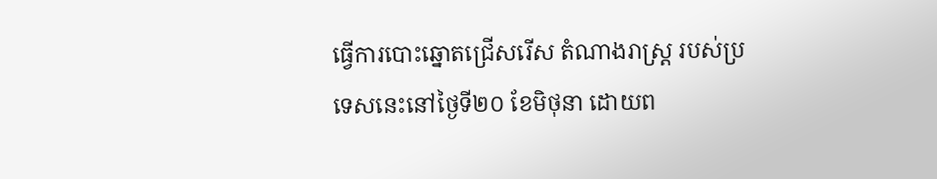ធ្វើការបោះឆ្នោតជ្រើសរើស តំណាងរាស្រ្ត របស់ប្រទេសនេះនៅថ្ងៃទី២០ ខែមិថុនា ដោយព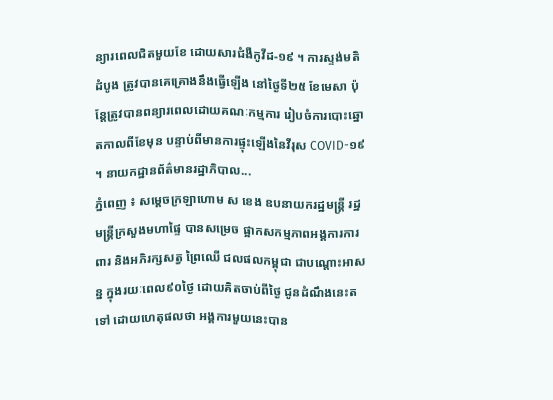ន្យារពេលជិតមួយខែ ដោយសារជំងឺកូវីដ-១៩ ។ ការស្ទង់មតិដំបូង ត្រូវបានគេគ្រោងនឹងធ្វើឡើង នៅថ្ងៃទី២៥ ខែមេសា ប៉ុន្តែត្រូវបានពន្យារពេលដោយគណៈកម្មការ រៀបចំការបោះឆ្នោតកាលពីខែមុន បន្ទាប់ពីមានការផ្ទុះឡើងនៃវីរុស COVID-១៩ ។ នាយកដ្ឋានព័ត៌មានរដ្ឋាភិបាល...
ភ្នំពេញ ៖ សម្តេចក្រឡាហោម ស ខេង ឧបនាយករដ្ឋមន្ត្រី រដ្ឋមន្ត្រីក្រសួងមហាផ្ទៃ បានសម្រេច ផ្អាកសកម្មភាពអង្គការការពារ និងអភិរក្សសត្វ ព្រៃឈើ ជលផលកម្ពុជា ជាបណ្តោះអាសន្ន ក្នុងរយៈពេល៩០ថ្ងៃ ដោយគិតចាប់ពីថ្ងៃ ជូនដំណឹងនេះតទៅ ដោយហេតុផលថា អង្គការមួយនេះបាន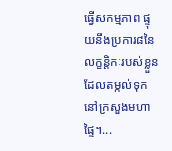ធ្វើសកម្មភាព ផ្ទុយនឹងប្រការ៨នៃ លក្ខន្តិកៈរបស់ខ្លួន ដែលតម្កល់ទុក នៅក្រសួងមហាផ្ទៃ។...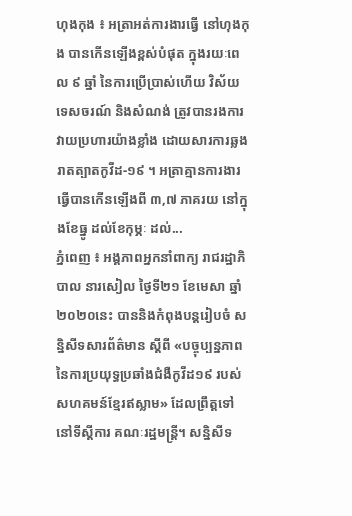ហុងកុង ៖ អត្រាអត់ការងារធ្វើ នៅហុងកុង បានកើនឡើងខ្ពស់បំផុត ក្នុងរយៈពេល ៩ ឆ្នាំ នៃការប្រើប្រាស់ហើយ វិស័យទេសចរណ៍ និងសំណង់ ត្រូវបានរងការ វាយប្រហារយ៉ាងខ្លាំង ដោយសារការឆ្លងរាតត្បាតកូវីដ-១៩ ។ អត្រាគ្មានការងារ ធ្វើបានកើនឡើងពី ៣,៧ ភាគរយ នៅក្នុងខែធ្នូ ដល់ខែកុម្ភៈ ដល់...
ភ្នំពេញ ៖ អង្គភាពអ្នកនាំពាក្យ រាជរដ្ឋាភិបាល នារសៀល ថ្ងៃទី២១ ខែមេសា ឆ្នាំ២០២០នេះ បាននិងកំពុងបន្តរៀបចំ សន្និសីទសារព័ត៌មាន ស្ដីពី «បច្ចុប្បន្នភាព នៃការប្រយុទ្ធប្រឆាំងជំងឺកូវីដ១៩ របស់សហគមន៍ខ្មែរឥស្លាម» ដែលព្រឹត្តទៅ នៅទីស្ដីការ គណៈរដ្ឋមន្ដ្រី។ សន្និសីទ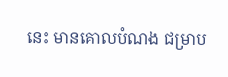នេះ មានគោលបំណង ជម្រាប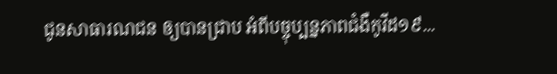ជូនសាធារណជន ឲ្យបានជ្រាប អំពីបច្ចុប្បន្នភាពជំងឺកូវីដ១៩...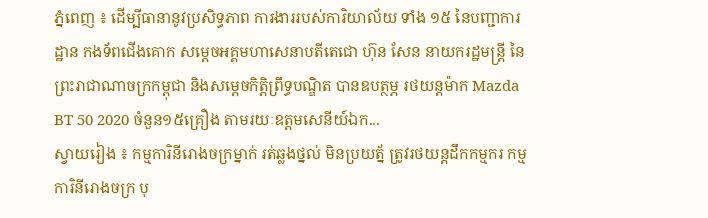ភ្នំពេញ ៖ ដើម្បីធានានូវប្រសិទ្ធភាព ការងាររបស់ការិយាល័យ ទាំង ១៥ នៃបញ្ជាការដ្ឋាន កងទ័ពជើងគោក សម្តេចអគ្គមហាសេនាបតីតេជោ ហ៊ុន សែន នាយករដ្ឋមន្ត្រី នៃព្រះរាជាណាចក្រកម្ពុជា និងសម្ដេចកិតិ្តព្រឹទ្ធបណ្ឌិត បានឧបត្ថម្ភ រថយន្តម៉ាក Mazda BT 50 2020 ចំនួន១៥គ្រឿង តាមរយៈឧត្តមសេនីយ៍ឯក...
ស្វាយរៀង ៖ កម្មការិនីរោងចក្រម្នាក់ រត់ឆ្លងថ្នល់ មិនប្រយត្ន័ ត្រូវរថយន្តដឹកកម្មករ កម្មការិនីរោងចក្រ បុ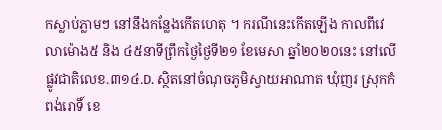កស្លាប់ភ្លាមៗ នៅនឹងកន្លែងកើតហេតុ ។ ករណីនេះកើតឡើង កាលពីវេលាម៉ោង៥ និង ៤៥នាទីព្រឹកថ្ងៃថ្ងៃទី២១ ខែមេសា ឆ្នាំ២០២០នេះ នៅលើផ្លូវជាតិលេខ.៣១៤.D. ស្ថិតនៅចំណុចភូមិស្វាយអាណាត ឃុំញរ ស្រុកកំពង់រោទិ៍ ខេ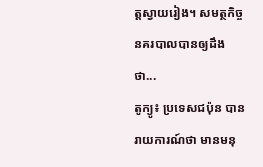ត្តស្វាយរៀង។ សមត្ថកិច្ចនគរបាលបានឲ្យដឹងថា...
តូក្យូ៖ ប្រទេសជប៉ុន បានរាយការណ៍ថា មានមនុ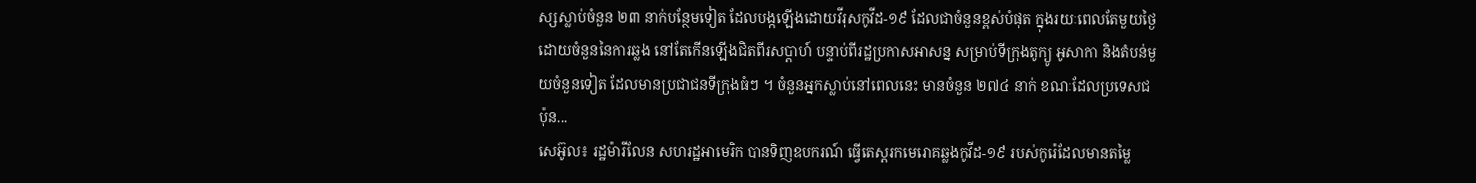ស្សស្លាប់ចំនួន ២៣ នាក់បន្ថែមទៀត ដែលបង្កឡើងដោយវីរុសកូវីដ-១៩ ដែលជាចំនួនខ្ពស់បំផុត ក្នុងរយៈពេលតែមួយថ្ងៃ ដោយចំនួននៃការឆ្លង នៅតែកើនឡើងជិតពីរសប្តាហ៍ បន្ទាប់ពីរដ្ឋប្រកាសអាសន្ន សម្រាប់ទីក្រុងតូក្យូ អូសាកា និងតំបន់មួយចំនួនទៀត ដែលមានប្រជាជនទីក្រុងធំៗ ។ ចំនួនអ្នកស្លាប់នៅពេលនេះ មានចំនួន ២៧៤ នាក់ ខណៈដែលប្រទេសជប៉ុន...
សេអ៊ូល៖ រដ្ឋម៉ារីលែន សហរដ្ឋអាមេរិក បានទិញឧបករណ៍ ធ្វើតេស្តរកមេរោគឆ្លងកូវីដ-១៩ របស់កូរ៉េដែលមានតម្លៃ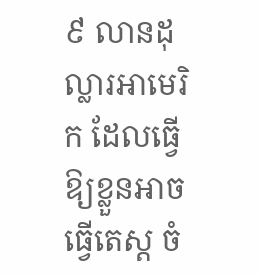៩ លានដុល្លារអាមេរិក ដែលធ្វើឱ្យខ្លួនអាចធ្វើតេស្ត ចំ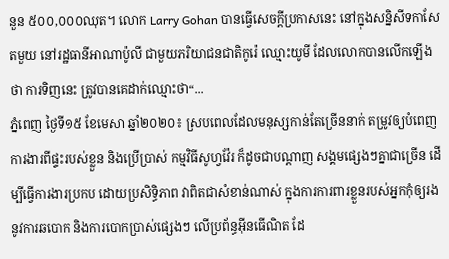នួន ៥០០,០០០ឈុត។ លោក Larry Gohan បានធ្វើសេចក្តីប្រកាសនេះ នៅក្នុងសន្និសីទកាសែតមួយ នៅរដ្ឋធានីអាណាប៉ូលី ជាមួយភរិយាជនជាតិកូរ៉េ ឈ្មោះយូមី ដែលលោកបានលើកឡើងថា ការទិញនេះ ត្រូវបានគេដាក់ឈ្មោះថា“...
ភ្នំពេញ ថ្ងៃទី១៥ ខែមេសា ឆ្នាំ២០២០៖ ស្របពេលដែលមនុស្សកាន់តែច្រើននាក់ តម្រូវឲ្យបំពេញការងារពីផ្ទះរបស់ខ្លួន និងប្រើប្រាស់ កម្មវិធីសូហ្វវ៉ែរ ក៏ដូចជាបណ្តាញ សង្គមផ្សេងៗគ្នាជាច្រើន ដើម្បីធ្វើការងារប្រកប ដោយប្រសិទ្ធិភាព វាពិតជាសំខាន់ណាស់ ក្នុងការការពារខ្លួនរបស់អ្នកកុំឲ្យរងនូវការឆបោក និងការបោកប្រាស់ផ្សេងៗ លើប្រព័ន្ធអ៊ីនធើណិត ដែ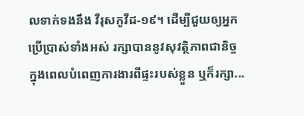លទាក់ទងនឹង វីរុសកូវីដ-១៩។ ដើម្បីជួយឲ្យអ្នកប្រើប្រាស់ទាំងអស់ រក្សាបាននូវសុវត្ថិភាពជានិច្ច ក្នុងពេលបំពេញការងារពីផ្ទះរបស់ខ្លួន ឬក៏រក្សា...